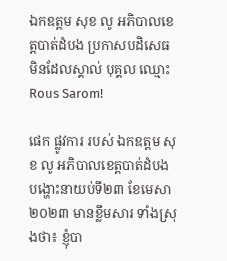ឯកឧត្តម សុខ លូ អភិបាលខេត្តបាត់ដំបង ប្រកាសបដិសេធ មិនដែលស្គាល់ បុគ្គល ឈ្មោះ Rous Sarom!

ផេក ផ្លូវការ របស់ ឯកឧត្តម សុខ លូ អភិបាលខេត្តបាត់ដំបង បង្ហោះនាយប់ទី២៣ ខែមេសា ២០២៣ មានខ្លឹមសារ ទាំងស្រុងថា៖ ខ្ញុំបា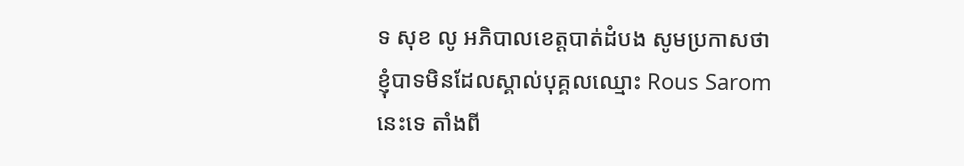ទ សុខ លូ អភិបាលខេត្តបាត់ដំបង សូមប្រកាសថា ខ្ញុំបាទមិនដែលស្គាល់បុគ្គលឈ្មោះ Rous Sarom នេះទេ តាំងពី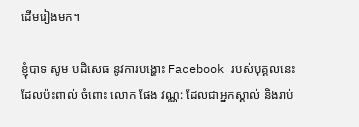ដើមរៀងមក។

ខ្ញុំបាទ សូម បដិសេធ នូវការបង្ហោះ Facebook របស់បុគ្គលនេះ ដែលប៉ះពាល់ ចំពោះ លោក ផែង វណ្ណ: ដែលជាអ្នកស្គាល់ និងរាប់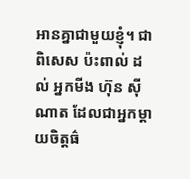អានគ្នាជាមួយខ្ញុំ។ ជាពិសេស ប៉ះពាល់ ដល់ អ្នកមីង ហ៊ុន ស៊ីណាត ដែលជាអ្នកម្តាយចិត្តធ៌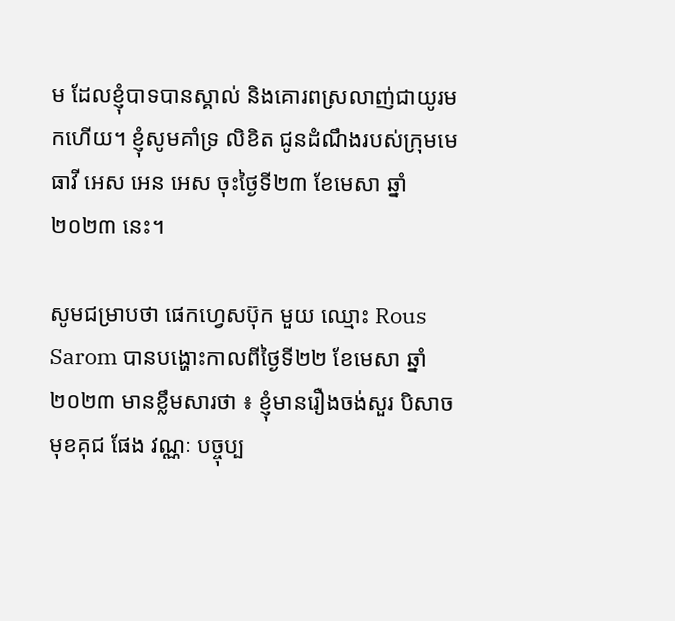ម ដែលខ្ញុំបាទបានស្គាល់ និងគោរពស្រលាញ់ជាយូរមកហើយ។ ខ្ញុំសូមគាំទ្រ លិខិត ជូនដំណឹងរបស់ក្រុមមេធាវី អេស អេន អេស ចុះថ្ងៃទី២៣ ខែមេសា ឆ្នាំ២០២៣ នេះ។

សូមជម្រាបថា ផេកហ្វេសប៊ុក មួយ ឈ្មោះ Rous Sarom បានបង្ហោះកាលពីថ្ងៃទី២២ ខែមេសា ឆ្នាំ២០២៣ មានខ្លឹមសារថា ៖ ខ្ញុំមានរឿងចង់សួរ បិសាចមុខគុជ ផែង វណ្ណៈ បច្ចុប្ប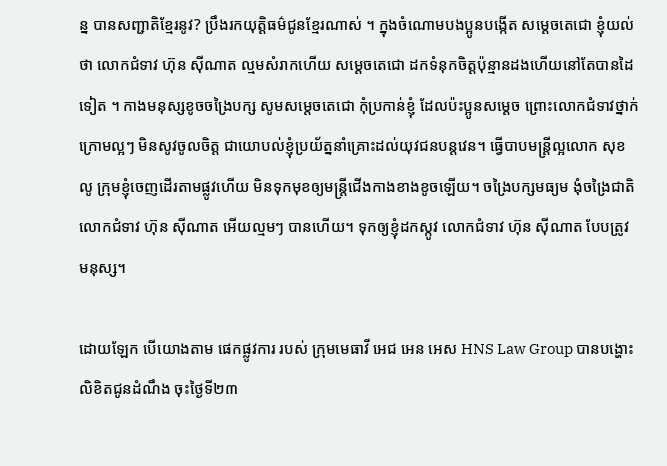ន្ន បានសញ្ជាតិខ្មែរនូវ? ប្រឹងរកយុត្តិធម៌ជូនខ្មែរណាស់ ។ ក្នុងចំណោមបងប្អូនបង្កើត សម្តេចតេជោ ខ្ញុំយល់ថា លោកជំទាវ ហ៊ុន ស៊ីណាត ល្មមសំរាកហើយ សម្តេចតេជោ ដកទំនុកចិត្តប៉ុន្មានដងហើយនៅតែបានដៃទៀត ។ កាងមនុស្សខូចចង្រៃបក្ស សូមសម្តេចតេជោ កុំប្រកាន់ខ្ញុំ ដែលប៉ះប្អូនសម្តេច ព្រោះលោកជំទាវថ្នាក់ក្រោមល្អៗ មិនសូវចូលចិត្ត ជាយោបល់ខ្ញុំប្រយ័ត្ននាំគ្រោះដល់យុវជនបន្តវេន។ ធ្វើបាបមន្រ្តីល្អលោក សុខ លូ ក្រុមខ្ញុំចេញដើរតាមផ្លូវហើយ មិនទុកមុខឲ្យមន្រ្តីជើងកាងខាងខូចឡើយ។ ចង្រៃបក្សមធ្យម ងុំចង្រៃជាតិ លោកជំទាវ ហ៊ុន ស៊ីណាត អើយល្មមៗ បានហើយ។ ទុកឲ្យខ្ញុំដកស្កូវ លោកជំទាវ ហ៊ុន ស៊ីណាត បែបត្រូវ មនុស្ស។

ដោយឡែក បើយោងតាម ផេកផ្លូវការ របស់ ក្រុមមេធាវី អេជ អេន អេស HNS Law Group បានបង្ហោះ លិខិតជូនដំណឹង ចុះថ្ងៃទី២៣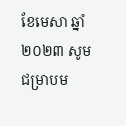ខែមេសា ឆ្នាំ២០២៣ សូមជម្រាបម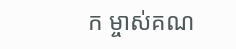ក ម្ចាស់គណ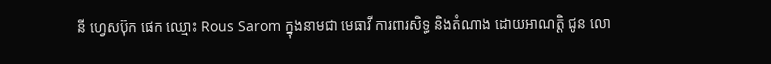នី ហ្វេសប៊ុក ផេក ឈ្មោះ Rous Sarom ក្នុងនាមជា មេធាវី ការពារសិទ្ធ និងតំណាង ដោយអាណត្តិ ជូន លោ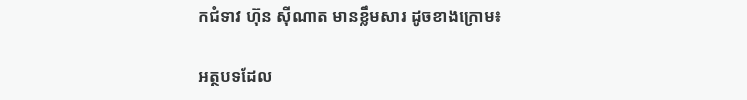កជំទាវ ហ៊ុន ស៊ីណាត មានខ្លឹមសារ ដូចខាងក្រោម៖

អត្ថបទដែល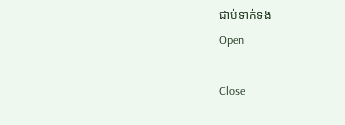ជាប់ទាក់ទង
Open

Close